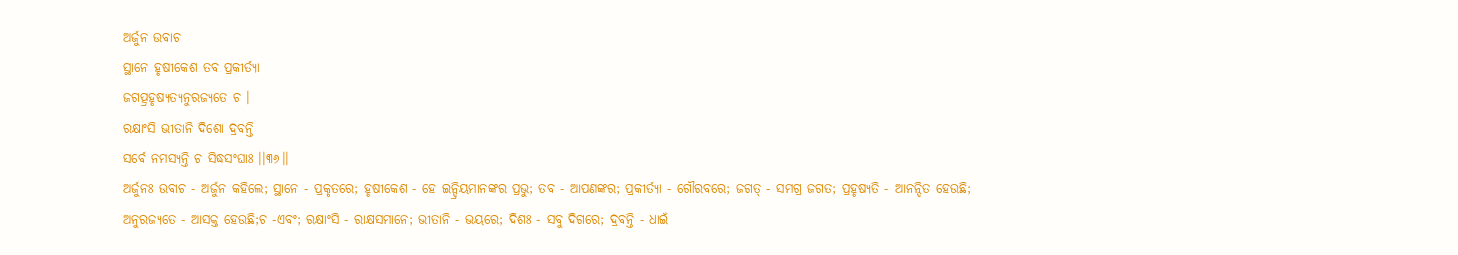ଅର୍ଜୁନ ଉବାଚ
ସ୍ଥାନେ ହୃଷୀକେଶ ତବ ପ୍ରକୀର୍ତ୍ୟା
ଜଗତ୍ପ୍ରହୃଷ୍ୟତ୍ୟନୁରଜ୍ୟତେ ଚ ।
ରକ୍ଷାଂସି ଭୀତାନି ଦିଶୋ ଦ୍ରବନ୍ତି
ସର୍ବେ ନମସ୍ୟନ୍ତି ଚ ସିଦ୍ଧସଂଘାଃ ।।୩୬।।
ଅର୍ଜୁନଃ ଉବାଚ - ଅର୍ଜୁନ କହିଲେ; ସ୍ଥାନେ - ପ୍ରକୃତରେ; ହୃଷୀକେଶ - ହେ ଇନ୍ଦ୍ରିୟମାନଙ୍କର ପ୍ରଭୁ; ତବ - ଆପଣଙ୍କର; ପ୍ରକୀର୍ତ୍ୟା - ଗୌରବରେ; ଜଗତ୍ - ସମଗ୍ର ଜଗତ; ପ୍ରହୃଷ୍ୟତି - ଆନନ୍ଦିତ ହେଉଛି; ଅନୁରଜ୍ୟତେ - ଆସକ୍ତ ହେଉଛି;ଚ -ଏବଂ; ରକ୍ଷାଂସି - ରାକ୍ଷସମାନେ; ଭୀତାନି - ଭୟରେ; ଦିଶଃ - ସବୁ ଦିଗରେ; ଦ୍ରବନ୍ତି - ଧାଇଁ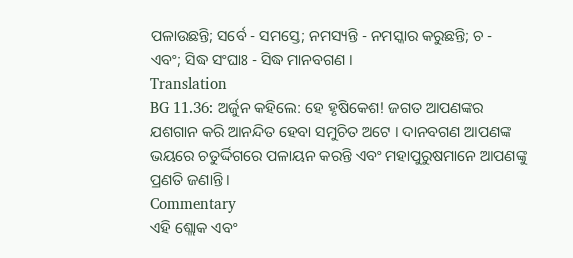ପଳାଉଛନ୍ତି; ସର୍ବେ - ସମସ୍ତେ; ନମସ୍ୟନ୍ତି - ନମସ୍କାର କରୁଛନ୍ତି; ଚ - ଏବଂ; ସିଦ୍ଧ ସଂଘାଃ - ସିଦ୍ଧ ମାନବଗଣ ।
Translation
BG 11.36: ଅର୍ଜୁନ କହିଲେ: ହେ ହୃଷିକେଶ! ଜଗତ ଆପଣଙ୍କର ଯଶଗାନ କରି ଆନନ୍ଦିତ ହେବା ସମୁଚିତ ଅଟେ । ଦାନବଗଣ ଆପଣଙ୍କ ଭୟରେ ଚତୁର୍ଦ୍ଦିଗରେ ପଳାୟନ କରନ୍ତି ଏବଂ ମହାପୁରୁଷମାନେ ଆପଣଙ୍କୁ ପ୍ରଣତି ଜଣାନ୍ତି ।
Commentary
ଏହି ଶ୍ଲୋକ ଏବଂ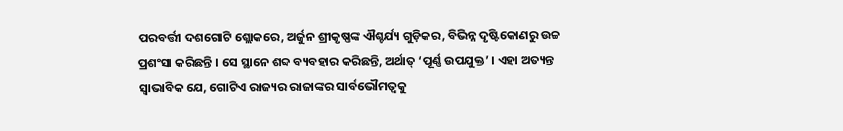ପରବର୍ତ୍ତୀ ଦଶଗୋଟି ଶ୍ଲୋକରେ, ଅର୍ଜୁନ ଶ୍ରୀକୃଷ୍ଣଙ୍କ ଐଶ୍ଚର୍ଯ୍ୟ ଗୁଡ଼ିକର, ବିଭିନ୍ନ ଦୃଷ୍ଟିକୋଣରୁ ଉଚ୍ଚ ପ୍ରଶଂସା କରିଛନ୍ତି । ସେ ସ୍ଥାନେ ଶବ୍ଦ ବ୍ୟବହାର କରିଛନ୍ତି, ଅର୍ଥାତ୍ ‘ପୂର୍ଣ୍ଣ ଉପଯୁକ୍ତ’ । ଏହା ଅତ୍ୟନ୍ତ ସ୍ୱାଭାବିକ ଯେ, ଗୋଟିଏ ରାଜ୍ୟର ରାଜାଙ୍କର ସାର୍ବଭୌମତ୍ୱକୁ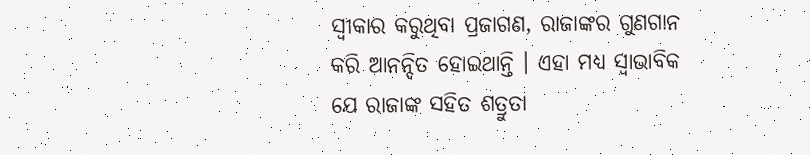ସ୍ୱୀକାର କରୁଥିବା ପ୍ରଜାଗଣ, ରାଜାଙ୍କର ଗୁଣଗାନ କରି ଆନନ୍ଦିତ ହୋଇଥାନ୍ତି । ଏହା ମଧ୍ୟ ସ୍ୱାଭାବିକ ଯେ ରାଜାଙ୍କ ସହିତ ଶତ୍ରୁତା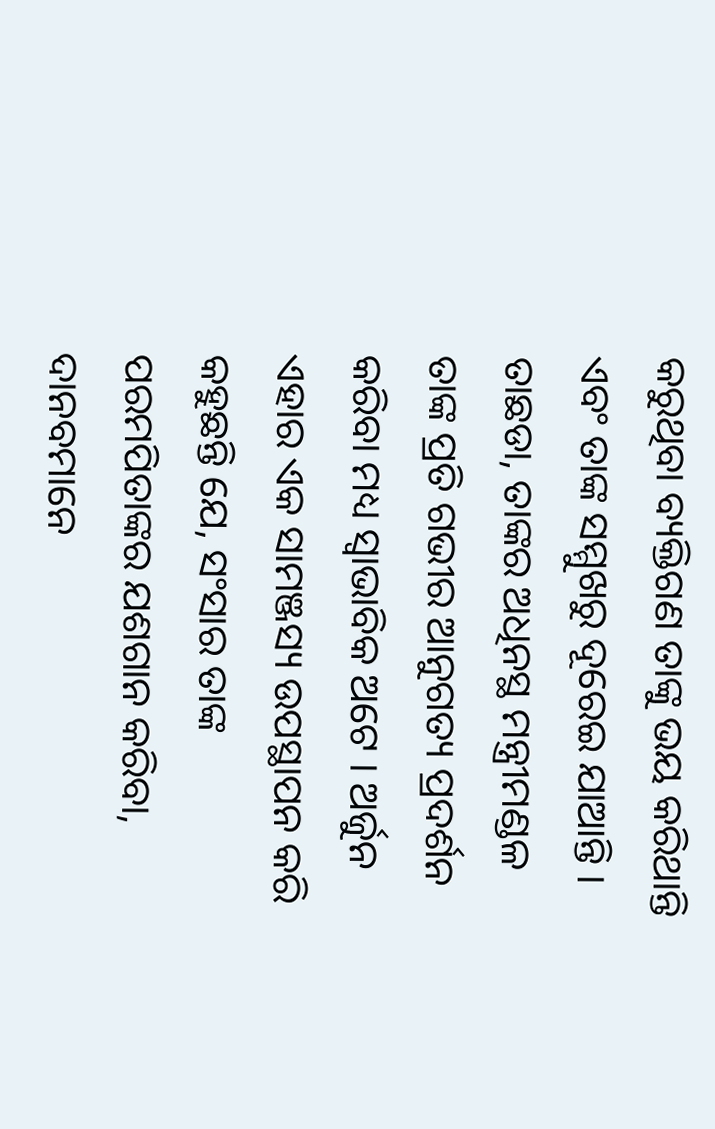କରୁଥିବା ବ୍ୟକ୍ତିଗଣ ତାଙ୍କୁ ଭୟ କରିଥାନ୍ତି ଏବଂ ତାଙ୍କ ସମ୍ମୁଖରୁ ଦୂରେଇ ଯାଆନ୍ତି । ତାଛଡା, ତାଙ୍କର ଅଧିନସ୍ଥ ମନ୍ତ୍ରୀମଣ୍ଡଳ ତାଙ୍କ ପ୍ରତି ଗଭୀର ଆନୁଗତ୍ୟ ପ୍ରଦର୍ଶନ କରିବା ମଧ୍ୟ ସ୍ୱାଭାବିକ ଅଟେ । ଅର୍ଜୁନ ଏହାର ଏକ ସାମଞ୍ଜସ୍ୟ ଉପସ୍ଥାପନ କରି କହୁଛନ୍ତି ଯେ, ସଂସାର ତାଙ୍କ ପରମପିତାଙ୍କର ଯଶଗାନ କରିବା, ଦାନବମାନେ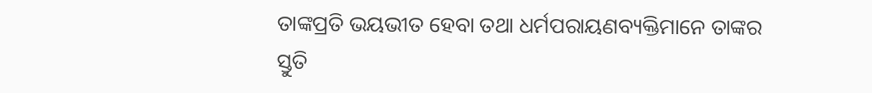ତାଙ୍କପ୍ରତି ଭୟଭୀତ ହେବା ତଥା ଧର୍ମପରାୟଣବ୍ୟକ୍ତିମାନେ ତାଙ୍କର ସ୍ତୁତି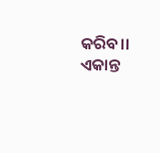କରିବ।। ଏକାନ୍ତ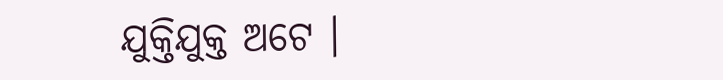ଯୁକ୍ତିଯୁକ୍ତ ଅଟେ ।